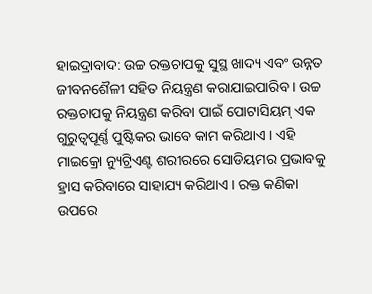ହାଇଦ୍ରାବାଦ: ଉଚ୍ଚ ରକ୍ତଚାପକୁ ସୁସ୍ଥ ଖାଦ୍ୟ ଏବଂ ଉନ୍ନତ ଜୀବନଶୈଳୀ ସହିତ ନିୟନ୍ତ୍ରଣ କରାଯାଇପାରିବ । ଉଚ୍ଚ ରକ୍ତଚାପକୁ ନିୟନ୍ତ୍ରଣ କରିବା ପାଇଁ ପୋଟାସିୟମ୍ ଏକ ଗୁରୁତ୍ୱପୂର୍ଣ୍ଣ ପୁଷ୍ଟିକର ଭାବେ କାମ କରିଥାଏ । ଏହି ମାଇକ୍ରୋ ନ୍ୟୁଟ୍ରିଏଣ୍ଟ ଶରୀରରେ ସୋଡିୟମର ପ୍ରଭାବକୁ ହ୍ରାସ କରିବାରେ ସାହାଯ୍ୟ କରିଥାଏ । ରକ୍ତ କଣିକା ଉପରେ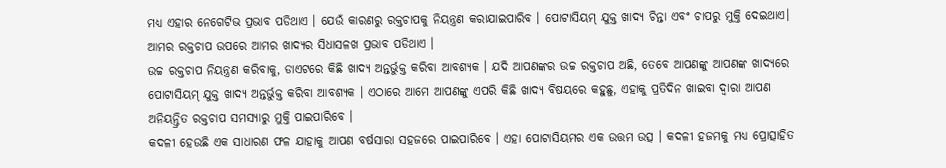ମଧ୍ୟ ଏହାର ନେଗେଟିଭ ପ୍ରଭାବ ପଡିଥାଏ । ଯେଉଁ କାରଣରୁ ରକ୍ତଚାପକୁ ନିୟନ୍ତ୍ରଣ କରାଯାଇପାରିବ । ପୋଟାସିୟମ୍ ଯୁକ୍ତ ଖାଦ୍ୟ ଚିନ୍ତା ଏବଂ ଚାପରୁ ମୁକ୍ତି ଦେଇଥାଏ। ଆମର ରକ୍ତଚାପ ଉପରେ ଆମର ଖାଦ୍ୟର ସିଧାସଳଖ ପ୍ରଭାବ ପଡିଥାଏ ।
ଉଚ୍ଚ ରକ୍ତଚାପ ନିୟନ୍ତ୍ରଣ କରିବାକୁ, ଡାଏଟରେ କିଛି ଖାଦ୍ୟ ଅନ୍ତର୍ଭୁକ୍ତ କରିବା ଆବଶ୍ୟକ । ଯଦି ଆପଣଙ୍କର ଉଚ୍ଚ ରକ୍ତଚାପ ଅଛି, ତେବେ ଆପଣଙ୍କୁ ଆପଣଙ୍କ ଖାଦ୍ୟରେ ପୋଟାସିୟମ୍ ଯୁକ୍ତ ଖାଦ୍ୟ ଅନ୍ତର୍ଭୁକ୍ତ କରିବା ଆବଶ୍ୟକ । ଏଠାରେ ଆମେ ଆପଣଙ୍କୁ ଏପରି କିଛି ଖାଦ୍ୟ ବିଷୟରେ କହୁଛୁ, ଏହାକୁ ପ୍ରତିଦିନ ଖାଇବା ଦ୍ୱାରା ଆପଣ ଅନିୟନ୍ତ୍ରିତ ରକ୍ତଚାପ ସମସ୍ୟାରୁ ମୁକ୍ତି ପାଇପାରିବେ ।
କଦଳୀ ହେଉଛି ଏକ ସାଧାରଣ ଫଳ ଯାହାକୁ ଆପଣ ବର୍ଷସାରା ସହଜରେ ପାଇପାରିବେ । ଏହା ପୋଟାସିୟମର ଏକ ଉତ୍ତମ ଉତ୍ସ । କଦଳୀ ହଜମକୁ ମଧ୍ୟ ପ୍ରୋତ୍ସାହିତ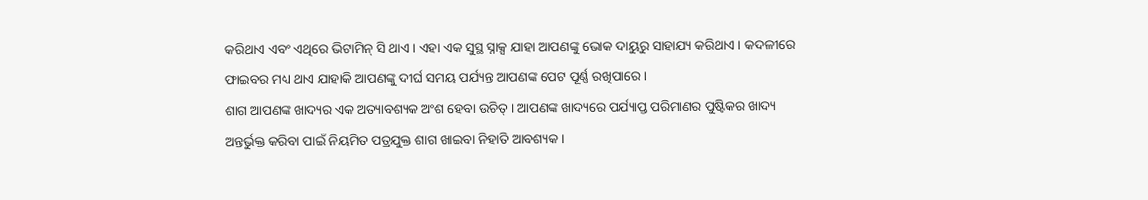କରିଥାଏ ଏବଂ ଏଥିରେ ଭିଟାମିନ୍ ସି ଥାଏ। ଏହା ଏକ ସୁସ୍ଥ ସ୍ନାକ୍ସ ଯାହା ଆପଣଙ୍କୁ ଭୋକ ଦାୟୁରୁ ସାହାଯ୍ୟ କରିଥାଏ । କଦଳୀରେ ଫାଇବର ମଧ୍ୟ ଥାଏ ଯାହାକି ଆପଣଙ୍କୁ ଦୀର୍ଘ ସମୟ ପର୍ଯ୍ୟନ୍ତ ଆପଣଙ୍କ ପେଟ ପୂର୍ଣ୍ଣ ରଖିପାରେ ।
ଶାଗ ଆପଣଙ୍କ ଖାଦ୍ୟର ଏକ ଅତ୍ୟାବଶ୍ୟକ ଅଂଶ ହେବା ଉଚିତ୍ । ଆପଣଙ୍କ ଖାଦ୍ୟରେ ପର୍ଯ୍ୟାପ୍ତ ପରିମାଣର ପୁଷ୍ଟିକର ଖାଦ୍ୟ ଅନ୍ତର୍ଭୁକ୍ତ କରିବା ପାଇଁ ନିୟମିତ ପତ୍ରଯୁକ୍ତ ଶାଗ ଖାଇବା ନିହାତି ଆବଶ୍ୟକ ।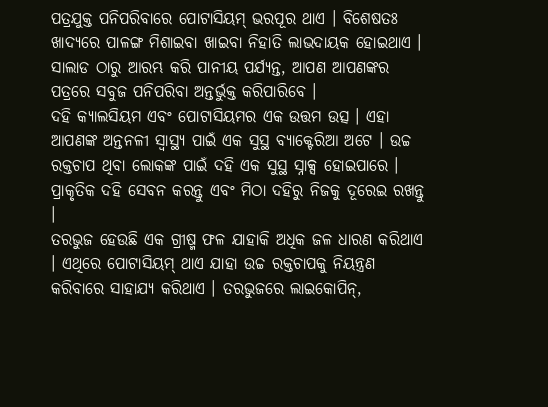ପତ୍ରଯୁକ୍ତ ପନିପରିବାରେ ପୋଟାସିୟମ୍ ଭରପୂର ଥାଏ । ବିଶେଷତଃ ଖାଦ୍ୟରେ ପାଳଙ୍ଗ ମିଶାଇବା ଖାଇବା ନିହାତି ଲାଭଦାୟକ ହୋଇଥାଏ । ସାଲାଡ ଠାରୁ ଆରମ୍ଭ କରି ପାନୀୟ ପର୍ଯ୍ୟନ୍ତ, ଆପଣ ଆପଣଙ୍କର ପତ୍ରରେ ସବୁଜ ପନିପରିବା ଅନ୍ତର୍ଭୁକ୍ତ କରିପାରିବେ ।
ଦହି କ୍ୟାଲସିୟମ ଏବଂ ପୋଟାସିୟମର ଏକ ଉତ୍ତମ ଉତ୍ସ । ଏହା ଆପଣଙ୍କ ଅନ୍ତନଳୀ ସ୍ୱାସ୍ଥ୍ୟ ପାଇଁ ଏକ ସୁସ୍ଥ ବ୍ୟାକ୍ଟେରିଆ ଅଟେ । ଉଚ୍ଚ ରକ୍ତଚାପ ଥିବା ଲୋକଙ୍କ ପାଇଁ ଦହି ଏକ ସୁସ୍ଥ ସ୍ନାକ୍ସ ହୋଇପାରେ । ପ୍ରାକୃତିକ ଦହି ସେବନ କରନ୍ତୁ ଏବଂ ମିଠା ଦହିରୁ ନିଜକୁ ଦୂରେଇ ରଖନ୍ତୁ ।
ତରଭୁଜ ହେଉଛି ଏକ ଗ୍ରୀଷ୍ମ ଫଳ ଯାହାକି ଅଧିକ ଜଳ ଧାରଣ କରିଥାଏ । ଏଥିରେ ପୋଟାସିୟମ୍ ଥାଏ ଯାହା ଉଚ୍ଚ ରକ୍ତଚାପକୁ ନିୟନ୍ତ୍ରଣ କରିବାରେ ସାହାଯ୍ୟ କରିଥାଏ । ତରଭୁଜରେ ଲାଇକୋପିନ୍,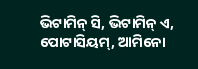ଭିଟାମିନ୍ ସି, ଭିଟାମିନ୍ ଏ, ପୋଟାସିୟମ୍, ଆମିନୋ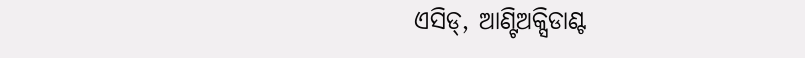ଏସିଡ୍, ଆଣ୍ଟିଅକ୍ସିଡାଣ୍ଟ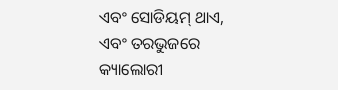ଏବଂ ସୋଡିୟମ୍ ଥାଏ, ଏବଂ ତରଭୁଜରେ କ୍ୟାଲୋରୀ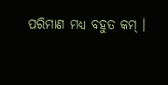ପରିମାଣ ମଧ୍ୟ ବହୁତ କମ୍ ।